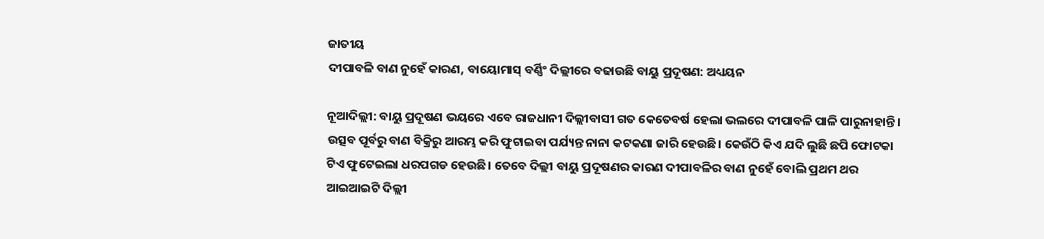ଜାତୀୟ
ଦୀପାବଳି ବାଣ ନୁହେଁ କାରଣ, ବାୟୋମାସ୍ ବର୍ଣ୍ଣିଂ ଦିଲ୍ଲୀରେ ବଢାଉଛି ବାୟୁ ପ୍ରଦୂଷଣ: ଅଧ୍ୟୟନ

ନୂଆଦିଲ୍ଲୀ: ବାୟୁ ପ୍ରଦୂଷଣ ଭୟରେ ଏବେ ରାଜଧାନୀ ଦିଲ୍ଲୀବାସୀ ଗତ କେତେବର୍ଷ ହେଲା ଭଲରେ ଦୀପାବଳି ପାଳି ପାରୁନାହାନ୍ତି। ଉତ୍ସବ ପୂର୍ବରୁ ବାଣ ବିକ୍ରିରୁ ଆରମ୍ଭ କରି ଫୁଟାଇବା ପର୍ଯ୍ୟନ୍ତ ନାନା କଟକଣା ଜାରି ହେଉଛି। କେଉଁଠି କିଏ ଯଦି ଲୁଛି ଛପି ଫୋଟକା ଟିଏ ଫୁଟେଇଲା ଧରପଗଡ ହେଉଛି। ତେବେ ଦିଲ୍ଲୀ ବାୟୁ ପ୍ରଦୂଷଣର କାରଣ ଦୀପାବଳିର ବାଣ ନୁହେଁ ବୋଲି ପ୍ରଥମ ଥର ଆଇଆଇଟି ଦିଲ୍ଲୀ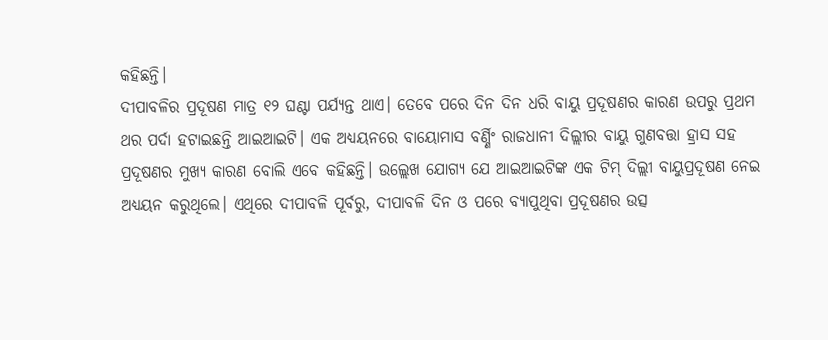କହିଛନ୍ତି।
ଦୀପାବଳିର ପ୍ରଦୂଷଣ ମାତ୍ର ୧୨ ଘଣ୍ଟା ପର୍ଯ୍ୟନ୍ତ ଥାଏ। ତେବେ ପରେ ଦିନ ଦିନ ଧରି ବାୟୁ ପ୍ରଦୂଷଣର କାରଣ ଉପରୁ ପ୍ରଥମ ଥର ପର୍ଦା ହଟାଇଛନ୍ତି ଆଇଆଇଟି। ଏକ ଅଧ୍ୟୟନରେ ବାୟୋମାସ ବର୍ଣ୍ଣିଂ ରାଜଧାନୀ ଦିଲ୍ଲୀର ବାୟୁ ଗୁଣବତ୍ତା ହ୍ରାସ ସହ ପ୍ରଦୂଷଣର ମୁଖ୍ୟ କାରଣ ବୋଲି ଏବେ କହିଛନ୍ତି। ଉଲ୍ଲେଖ ଯୋଗ୍ୟ ଯେ ଆଇଆଇଟିଙ୍କ ଏକ ଟିମ୍ ଦିଲ୍ଲୀ ବାୟୁପ୍ରଦୂଷଣ ନେଇ ଅଧ୍ୟୟନ କରୁଥିଲେ। ଏଥିରେ ଦୀପାବଳି ପୂର୍ବରୁ, ଦୀପାବଳି ଦିନ ଓ ପରେ ବ୍ୟାପୁଥିବା ପ୍ରଦୂଷଣର ଉତ୍ସ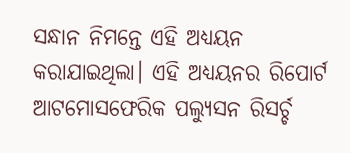ସନ୍ଧାନ ନିମନ୍ତେ ଏହି ଅଧ୍ୟୟନ କରାଯାଇଥିଲା। ଏହି ଅଧ୍ୟୟନର ରିପୋର୍ଟ ଆଟମୋସଫେରିକ ପଲ୍ୟୁସନ ରିସର୍ଚ୍ଚ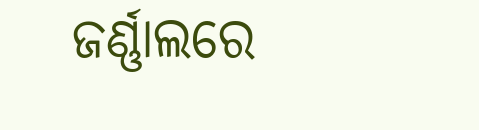ଜର୍ଣ୍ଣାଲରେ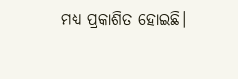ମଧ୍ୟ ପ୍ରକାଶିତ ହୋଇଛି।